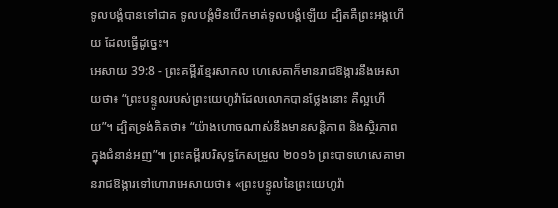ទូលបង្គំបានទៅជាគ ទូលបង្គំមិនបើកមាត់ទូលបង្គំឡើយ ដ្បិតគឺព្រះអង្គហើយ ដែលធ្វើដូច្នេះ។
អេសាយ 39:8 - ព្រះគម្ពីរខ្មែរសាកល ហេសេគាក៏មានរាជឱង្ការនឹងអេសាយថា៖ “ព្រះបន្ទូលរបស់ព្រះយេហូវ៉ាដែលលោកបានថ្លែងនោះ គឺល្អហើយ”។ ដ្បិតទ្រង់គិតថា៖ “យ៉ាងហោចណាស់នឹងមានសន្តិភាព និងស្ថិរភាព ក្នុងជំនាន់អញ”៕ ព្រះគម្ពីរបរិសុទ្ធកែសម្រួល ២០១៦ ព្រះបាទហេសេគាមានរាជឱង្ការទៅហោរាអេសាយថា៖ «ព្រះបន្ទូលនៃព្រះយេហូវ៉ា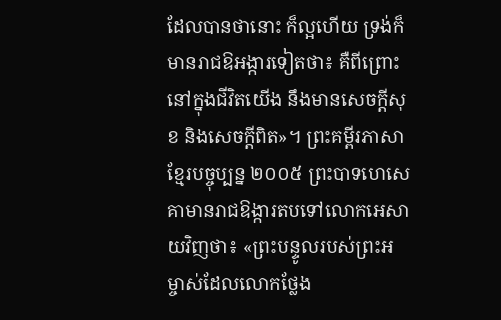ដែលបានថានោះ ក៏ល្អហើយ ទ្រង់ក៏មានរាជឱអង្ការទៀតថា៖ គឺពីព្រោះនៅក្នុងជីវិតយើង នឹងមានសេចក្ដីសុខ និងសេចក្ដីពិត»។ ព្រះគម្ពីរភាសាខ្មែរបច្ចុប្បន្ន ២០០៥ ព្រះបាទហេសេគាមានរាជឱង្ការតបទៅលោកអេសាយវិញថា៖ «ព្រះបន្ទូលរបស់ព្រះអម្ចាស់ដែលលោកថ្លែង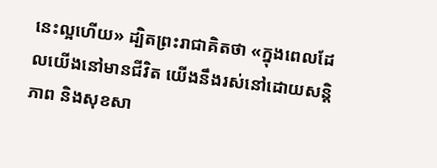នេះល្អហើយ» ដ្បិតព្រះរាជាគិតថា «ក្នុងពេលដែលយើងនៅមានជីវិត យើងនឹងរស់នៅដោយសន្តិភាព និងសុខសា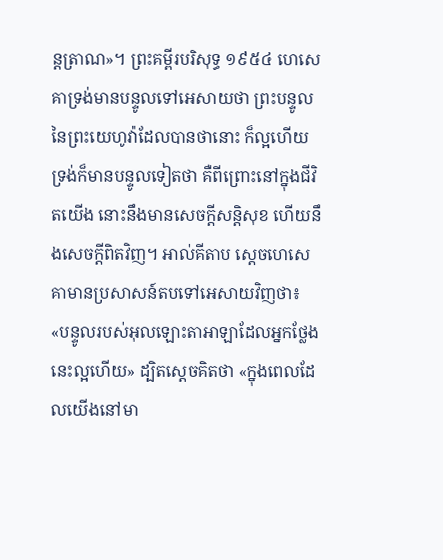ន្តត្រាណ»។ ព្រះគម្ពីរបរិសុទ្ធ ១៩៥៤ ហេសេគាទ្រង់មានបន្ទូលទៅអេសាយថា ព្រះបន្ទូលនៃព្រះយេហូវ៉ាដែលបានថានោះ ក៏ល្អហើយ ទ្រង់ក៏មានបន្ទូលទៀតថា គឺពីព្រោះនៅក្នុងជីវិតយើង នោះនឹងមានសេចក្ដីសន្តិសុខ ហើយនឹងសេចក្ដីពិតវិញ។ អាល់គីតាប ស្តេចហេសេគាមានប្រសាសន៍តបទៅអេសាយវិញថា៖ «បន្ទូលរបស់អុលឡោះតាអាឡាដែលអ្នកថ្លែងនេះល្អហើយ» ដ្បិតស្តេចគិតថា «ក្នុងពេលដែលយើងនៅមា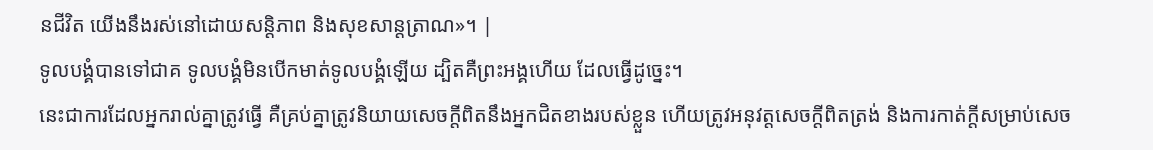នជីវិត យើងនឹងរស់នៅដោយសន្តិភាព និងសុខសាន្តត្រាណ»។ |
ទូលបង្គំបានទៅជាគ ទូលបង្គំមិនបើកមាត់ទូលបង្គំឡើយ ដ្បិតគឺព្រះអង្គហើយ ដែលធ្វើដូច្នេះ។
នេះជាការដែលអ្នករាល់គ្នាត្រូវធ្វើ គឺគ្រប់គ្នាត្រូវនិយាយសេចក្ដីពិតនឹងអ្នកជិតខាងរបស់ខ្លួន ហើយត្រូវអនុវត្តសេចក្ដីពិតត្រង់ និងការកាត់ក្ដីសម្រាប់សេច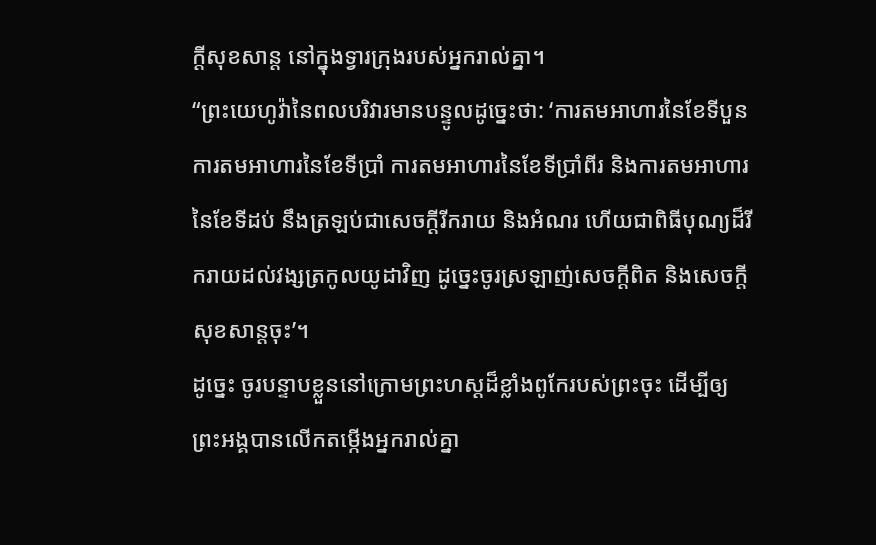ក្ដីសុខសាន្ត នៅក្នុងទ្វារក្រុងរបស់អ្នករាល់គ្នា។
“ព្រះយេហូវ៉ានៃពលបរិវារមានបន្ទូលដូច្នេះថា: ‘ការតមអាហារនៃខែទីបួន ការតមអាហារនៃខែទីប្រាំ ការតមអាហារនៃខែទីប្រាំពីរ និងការតមអាហារនៃខែទីដប់ នឹងត្រឡប់ជាសេចក្ដីរីករាយ និងអំណរ ហើយជាពិធីបុណ្យដ៏រីករាយដល់វង្សត្រកូលយូដាវិញ ដូច្នេះចូរស្រឡាញ់សេចក្ដីពិត និងសេចក្ដីសុខសាន្តចុះ’។
ដូច្នេះ ចូរបន្ទាបខ្លួននៅក្រោមព្រះហស្តដ៏ខ្លាំងពូកែរបស់ព្រះចុះ ដើម្បីឲ្យព្រះអង្គបានលើកតម្កើងអ្នករាល់គ្នា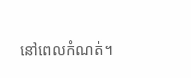នៅពេលកំណត់។